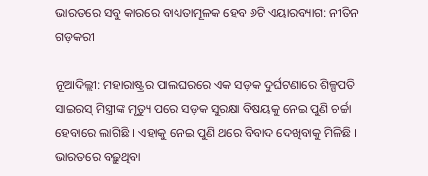ଭାରତରେ ସବୁ କାରରେ ବାଧ୍ୟତାମୂଳକ ହେବ ୬ଟି ଏୟାରବ୍ୟାଗ: ନୀତିନ ଗଡ଼କରୀ

ନୂଆଦିଲ୍ଲୀ: ମହାରାଷ୍ଟ୍ରର ପାଲଘରରେ ଏକ ସଡ଼କ ଦୁର୍ଘଟଣାରେ ଶିଳ୍ପପତି ସାଇରସ୍ ମିସ୍ତ୍ରୀଙ୍କ ମୃତ୍ୟୁ ପରେ ସଡ଼କ ସୁରକ୍ଷା ବିଷୟକୁ ନେଇ ପୁଣି ଚର୍ଚ୍ଚା ହେବାରେ ଲାଗିଛି । ଏହାକୁ ନେଇ ପୁଣି ଥରେ ବିବାଦ ଦେଖିବାକୁ ମିଳିଛି । ଭାରତରେ ବଢ଼ୁଥିବା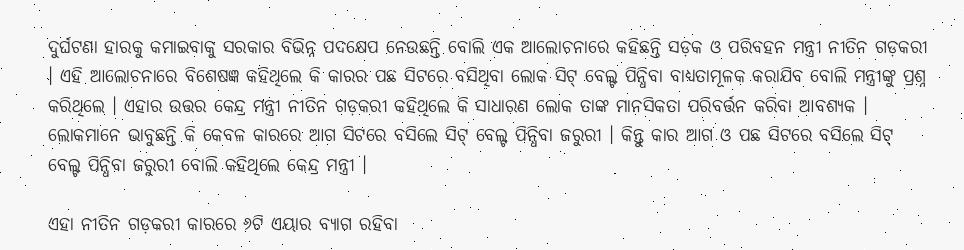ଦୁର୍ଘଟଣା ହାରକୁ କମାଇବାକୁ ସରକାର ବିଭିନ୍ନ ପଦକ୍ଷେପ ନେଉଛନ୍ତି ବୋଲି ଏକ ଆଲୋଚନାରେ କହିଛନ୍ତି ସଡ଼କ ଓ ପରିବହନ ମନ୍ତ୍ରୀ ନୀତିନ ଗଡ଼କରୀ । ଏହି ଆଲୋଚନାରେ ବିଶେଷଜ୍ଞ କହିଥିଲେ କି କାରର ପଛ ସିଟରେ ବସିଥିବା ଲୋକ ସିଟ୍ ବେଲ୍ଟ ପିନ୍ଧିବା ବାଧ୍ୟତାମୂଳକ କରାଯିବ ବୋଲି ମନ୍ତ୍ରୀଙ୍କୁ ପ୍ରଶ୍ନ କରିଥିଲେ । ଏହାର ଉତ୍ତର କେନ୍ଦ୍ର ମନ୍ତ୍ରୀ ନୀତିନ ଗଡ଼କରୀ କହିଥିଲେ କି ସାଧାରଣ ଲୋକ ତାଙ୍କ ମାନସିକତା ପରିବର୍ତ୍ତନ କରିବା ଆବଶ୍ୟକ । ଲୋକମାନେ ଭାବୁଛନ୍ତି କି କେବଳ କାରରେ ଆଗ ସିଟରେ ବସିଲେ ସିଟ୍ ବେଲ୍ଟ ପିନ୍ଧିବା ଜରୁରୀ । କିନ୍ତୁ କାର ଆଗ ଓ ପଛ ସିଟରେ ବସିଲେ ସିଟ୍ ବେଲ୍ଟ ପିନ୍ଧିବା ଜରୁରୀ ବୋଲି କହିଥିଲେ କେନ୍ଦ୍ର ମନ୍ତ୍ରୀ ।

ଏହା ନୀତିନ ଗଡ଼କରୀ କାରରେ ୬ଟି ଏୟାର ବ୍ୟାଗ ରହିବା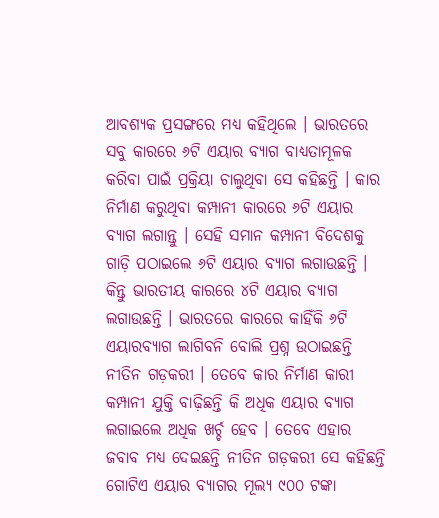ଆବଶ୍ୟକ ପ୍ରସଙ୍ଗରେ ମଧ୍ୟ କହିଥିଲେ । ଭାରତରେ ସବୁ କାରରେ ୬ଟି ଏୟାର ବ୍ୟାଗ ବାଧ୍ୟତାମୂଳକ କରିବା ପାଇଁ ପ୍ରକ୍ରିୟା ଚାଲୁଥିବା ସେ କହିଛନ୍ତି । କାର ନିର୍ମାଣ କରୁଥିବା କମ୍ପାନୀ କାରରେ ୬ଟି ଏୟାର ବ୍ୟାଗ ଲଗାନ୍ତୁ । ସେହି ସମାନ କମ୍ପାନୀ ବିଦେଶକୁ ଗାଡ଼ି ପଠାଇଲେ ୬ଟି ଏୟାର ବ୍ୟାଗ ଲଗାଉଛନ୍ତି । କିନ୍ତୁ ଭାରତୀୟ କାରରେ ୪ଟି ଏୟାର ବ୍ୟାଗ ଲଗାଉଛନ୍ତି । ଭାରତରେ କାରରେ କାହିଁକି ୬ଟି ଏୟାରବ୍ୟାଗ ଲାଗିବନି ବୋଲି ପ୍ରଶ୍ନ ଉଠାଇଛନ୍ତି ନୀତିନ ଗଡ଼କରୀ । ତେବେ କାର ନିର୍ମାଣ କାରୀ କମ୍ପାନୀ ଯୁକ୍ତି ବାଢ଼ିଛନ୍ତି କି ଅଧିକ ଏୟାର ବ୍ୟାଗ ଲଗାଇଲେ ଅଧିକ ଖର୍ଚ୍ଚ ହେବ । ତେବେ ଏହାର ଜବାବ ମଧ୍ୟ ଦେଇଛନ୍ତି ନୀତିନ ଗଡ଼କରୀ ସେ କହିଛନ୍ତି ଗୋଟିଏ ଏୟାର ବ୍ୟାଗର ମୂଲ୍ୟ ୯୦୦ ଟଙ୍କା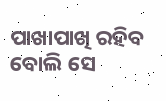ପାଖାପାଖି ରହିବ ବୋଲି ସେ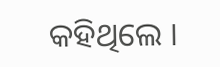କହିଥିଲେ ।